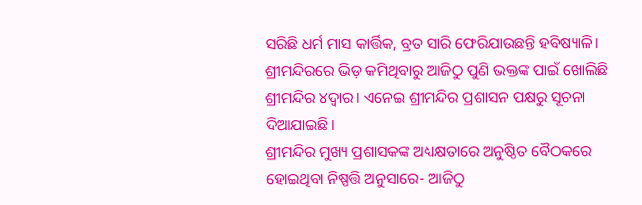ସରିଛି ଧର୍ମ ମାସ କାର୍ତ୍ତିକ, ବ୍ରତ ସାରି ଫେରିଯାଉଛନ୍ତି ହବିଷ୍ୟାଳି। ଶ୍ରୀମନ୍ଦିରରେ ଭିଡ଼ କମିଥିବାରୁ ଆଜିଠୁ ପୁଣି ଭକ୍ତଙ୍କ ପାଇଁ ଖୋଲିଛି ଶ୍ରୀମନ୍ଦିର ୪ଦ୍ୱାର। ଏନେଇ ଶ୍ରୀମନ୍ଦିର ପ୍ରଶାସନ ପକ୍ଷରୁ ସୂଚନା ଦିଆଯାଇଛି।
ଶ୍ରୀମନ୍ଦିର ମୁଖ୍ୟ ପ୍ରଶାସକଙ୍କ ଅଧ୍ୟକ୍ଷତାରେ ଅନୁଷ୍ଠିତ ବୈଠକରେ ହୋଇଥିବା ନିଷ୍ପତ୍ତି ଅନୁସାରେ- ଆଜିଠୁ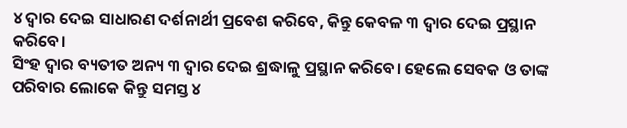୪ ଦ୍ୱାର ଦେଇ ସାଧାରଣ ଦର୍ଶନାର୍ଥୀ ପ୍ରବେଶ କରିବେ, କିନ୍ତୁ କେବଳ ୩ ଦ୍ୱାର ଦେଇ ପ୍ରସ୍ଥାନ କରିବେ।
ସିଂହ ଦ୍ୱାର ବ୍ୟତୀତ ଅନ୍ୟ ୩ ଦ୍ୱାର ଦେଇ ଶ୍ରଦ୍ଧାଳୁ ପ୍ରସ୍ଥାନ କରିବେ। ହେଲେ ସେବକ ଓ ତାଙ୍କ ପରିବାର ଲୋକେ କିନ୍ତୁ ସମସ୍ତ ୪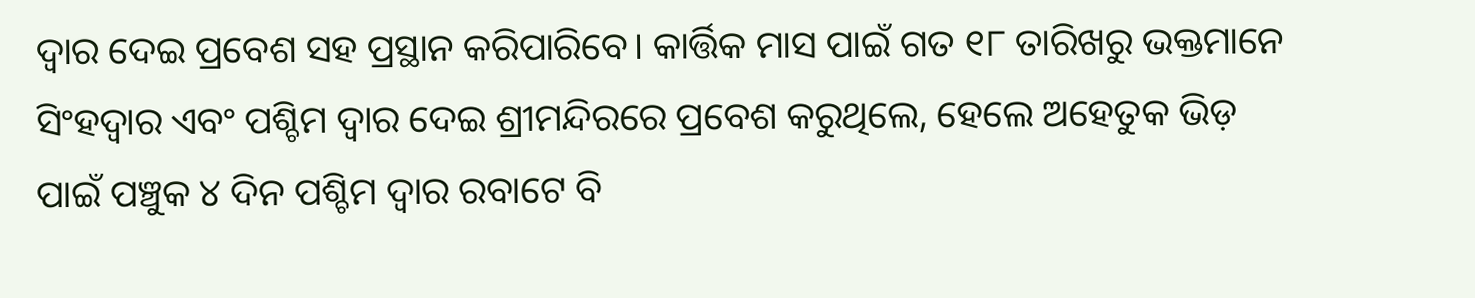ଦ୍ୱାର ଦେଇ ପ୍ରବେଶ ସହ ପ୍ରସ୍ଥାନ କରିପାରିବେ। କାର୍ତ୍ତିକ ମାସ ପାଇଁ ଗତ ୧୮ ତାରିଖରୁ ଭକ୍ତମାନେ ସିଂହଦ୍ୱାର ଏବଂ ପଶ୍ଚିମ ଦ୍ୱାର ଦେଇ ଶ୍ରୀମନ୍ଦିରରେ ପ୍ରବେଶ କରୁଥିଲେ, ହେଲେ ଅହେତୁକ ଭିଡ଼ ପାଇଁ ପଞ୍ଚୁକ ୪ ଦିନ ପଶ୍ଚିମ ଦ୍ୱାର ରବାଟେ ବି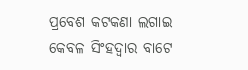ପ୍ରବେଶ କଟକଣା ଲଗାଇ କେବଳ ସିଂହଦ୍ୱାର ବାଟେ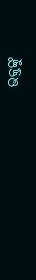ଭକ୍ତଙ୍କୁ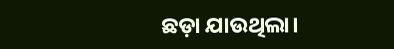ଛଡ଼ା ଯାଉଥିଲା।